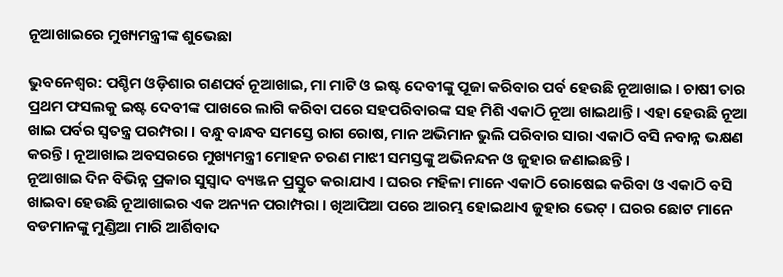ନୂଆଖାଇରେ ମୁଖ୍ୟମନ୍ତ୍ରୀଙ୍କ ଶୁଭେଛା

ଭୁବନେଶ୍ବର: ପଶ୍ଚିମ ଓଡ଼ିଶାର ଗଣପର୍ବ ନୂଆଖାଇ, ମା ମାଟି ଓ ଇଷ୍ଟ ଦେବୀଙ୍କୁ ପୂଜା କରିବାର ପର୍ବ ହେଉଛି ନୂଆଖାଇ । ଚାଷୀ ତାର ପ୍ରଥମ ଫସଲକୁ ଇଷ୍ଟ ଦେବୀଙ୍କ ପାଖରେ ଲାଗି କରିବା ପରେ ସହପରିବାରଙ୍କ ସହ ମିଶି ଏକାଠି ନୂଆ ଖାଇଥାନ୍ତି । ଏହା ହେଉଛି ନୂଆ ଖାଇ ପର୍ବର ସ୍ୱତନ୍ତ୍ର ପରମ୍ପରା । ବନ୍ଧୁ ବାନ୍ଧବ ସମସ୍ତେ ରାଗ ରୋଷ, ମାନ ଅଭିମାନ ଭୁଲି ପରିବାର ସାରା ଏକାଠି ବସି ନବାନ୍ନ ଭକ୍ଷଣ କରନ୍ତି । ନୂଆଖାଇ ଅବସରରେ ମୁଖ୍ୟମନ୍ତ୍ରୀ ମୋହନ ଚରଣ ମାଝୀ ସମସ୍ତଙ୍କୁ ଅଭିନନ୍ଦନ ଓ ଜୁହାର ଜଣାଇଛନ୍ତି ।
ନୂଆଖାଇ ଦିନ ବିଭିନ୍ନ ପ୍ରକାର ସୁସ୍ୱାଦ ବ୍ୟଞ୍ଜନ ପ୍ରସ୍ତୁତ କରାଯାଏ । ଘରର ମହିଳା ମାନେ ଏକାଠି ରୋଷେଇ କରିବା ଓ ଏକାଠି ବସି ଖାଇବା ହେଉଛି ନୂଆଖାଇର ଏକ ଅନ୍ୟନ ପରାମ୍ପରା । ଖିଆପିଆ ପରେ ଆରମ୍ଭ ହୋଇଥାଏ ଜୁହାର ଭେଟ୍ । ଘରର ଛୋଟ ମାନେ ବଡମାନଙ୍କୁ ମୁଣ୍ଡିଆ ମାରି ଆର୍ଶିବାଦ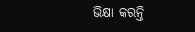ଭିକ୍ଷା କରନ୍ତି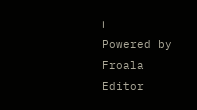।
Powered by Froala Editor